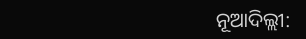ନୂଆଦିଲ୍ଲୀ: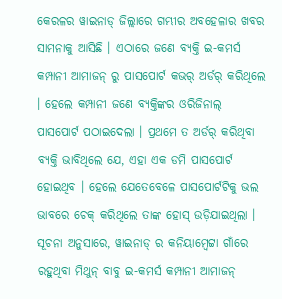କେରଳର ୱାଇନାଡ୍ ଜିଲ୍ଲାରେ ଗମ୍ଭୀର ଅବହେଳାର ଖବର ସାମନାକୁ ଆସିଛି । ଏଠାରେ ଜଣେ ବ୍ୟକ୍ତି ଇ-କମର୍ସ କମ୍ପାନୀ ଆମାଜନ୍ ରୁ ପାସପୋର୍ଟ କଭର୍ ଅର୍ଡର୍ କରିଥିଲେ । ହେଲେ କମ୍ପାନୀ ଜଣେ ବ୍ୟକ୍ତିଙ୍କର ଓରିଜିନାଲ୍ ପାସପୋର୍ଟ ପଠାଇଦେଲା । ପ୍ରଥମେ ତ ଅର୍ଡର୍ କରିଥିବା ବ୍ୟକ୍ତି ଭାବିଥିଲେ ଯେ, ଏହା ଏକ ଡମି ପାସପୋର୍ଟ ହୋଇଥିବ । ହେଲେ ଯେତେବେଳେ ପାସପୋର୍ଟଟିକୁ ଭଲ ଭାବରେ ଚେକ୍ କରିଥିଲେ ତାଙ୍କ ହୋସ୍ ଉଡ଼ିଯାଇଥିଲା ।
ସୂଚନା ଅନୁସାରେ, ୱାଇନାଡ୍ ର କନିୟାମ୍ବେଟ୍ଟା ଗାଁରେ ରହୁଥିବା ମିଥୁନ୍ ବାବୁ ଇ-କମର୍ସ କମ୍ପାନୀ ଆମାଜନ୍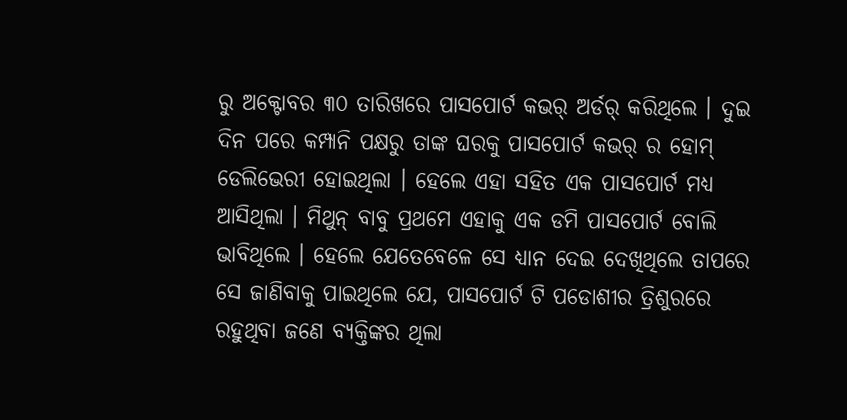ରୁ ଅକ୍ଟୋବର ୩୦ ତାରିଖରେ ପାସପୋର୍ଟ କଭର୍ ଅର୍ଡର୍ କରିଥିଲେ । ଦୁଇ ଦିନ ପରେ କମ୍ପାନି ପକ୍ଷରୁ ତାଙ୍କ ଘରକୁ ପାସପୋର୍ଟ କଭର୍ ର ହୋମ୍ ଡେଲିଭେରୀ ହୋଇଥିଲା । ହେଲେ ଏହା ସହିତ ଏକ ପାସପୋର୍ଟ ମଧ୍ୟ ଆସିଥିଲା । ମିଥୁନ୍ ବାବୁ ପ୍ରଥମେ ଏହାକୁ ଏକ ଡମି ପାସପୋର୍ଟ ବୋଲି ଭାବିଥିଲେ । ହେଲେ ଯେତେବେଳେ ସେ ଧ୍ୟାନ ଦେଇ ଦେଖିଥିଲେ ତାପରେ ସେ ଜାଣିବାକୁ ପାଇଥିଲେ ଯେ, ପାସପୋର୍ଟ ଟି ପଡୋଶୀର ତ୍ରିଶୁରରେ ରହୁଥିବା ଜଣେ ବ୍ୟକ୍ତିଙ୍କର ଥିଲା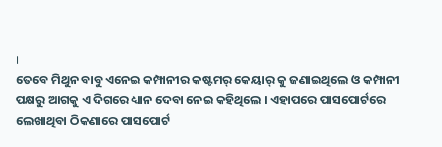।
ତେବେ ମିଥୁନ ବାବୁ ଏନେଇ କମ୍ପାନୀର କଷ୍ଟମର୍ କେୟାର୍ କୁ ଜଣାଇଥିଲେ ଓ କମ୍ପାନୀ ପକ୍ଷରୁ ଆଗକୁ ଏ ଦିଗରେ ଧ୍ୟାନ ଦେବା ନେଇ କହିଥିଲେ । ଏହାପରେ ପାସପୋର୍ଟରେ ଲେଖାଥିବା ଠିକଣାରେ ପାସପୋର୍ଟ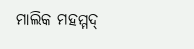ମାଲିକ ମହମ୍ମଦ୍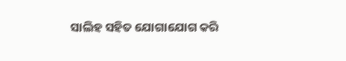ସାଲିହ ସହିତ ଯୋଗାଯୋଗ କରି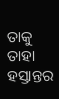ତାକୁ ତାହା ହସ୍ତାନ୍ତର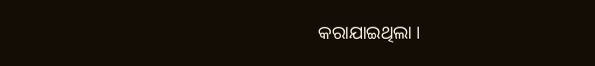କରାଯାଇଥିଲା ।